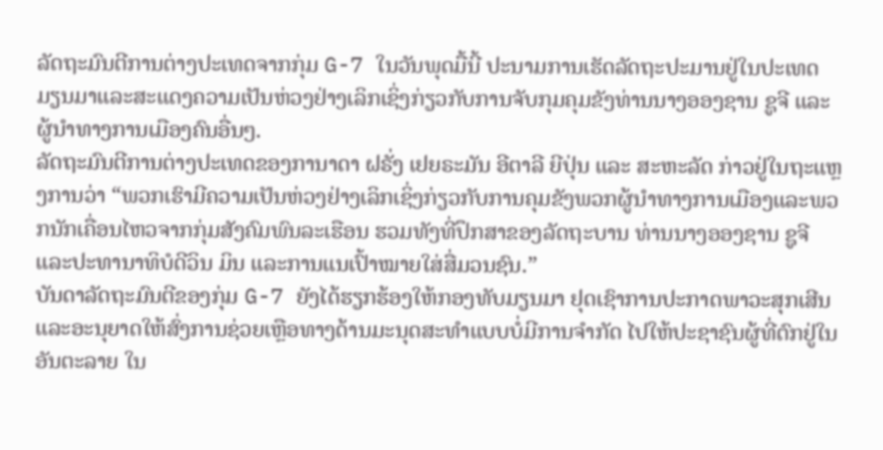ລັດຖະມົນຕີການຕ່າງປະເທດຈາກກຸ່ມ G-7 ໃນວັນພຸດມື້ນີ້ ປະນາມການເຮັດລັດຖະປະມານຢູ່ໃນປະເທດມຽນມາແລະສະແດງຄວາມເປັນຫ່ວງຢ່າງເລິກເຊິ່ງກ່ຽວກັບການຈັບກຸມຄຸມຂັງທ່ານນາງອອງຊານ ຊູຈີ ແລະຜູ້ນຳທາງການເມືອງຄົນອື່ນໆ.
ລັດຖະມົນຕີການຕ່າງປະເທດຂອງການາດາ ຝຣັ່ງ ເຢຍຣະມັນ ອີຕາລີ ຍີປຸ່ນ ແລະ ສະຫະລັດ ກ່າວຢູ່ໃນຖະແຫຼງການວ່າ “ພວກເຮົາມີຄວາມເປັນຫ່ວງຢ່າງເລິກເຊິ່ງກ່ຽວກັບການຄຸມຂັງພວກຜູ້ນຳທາງການເມືອງແລະພວກນັກເຄື່ອນໄຫວຈາກກຸ່ມສັງຄົມພົນລະເຮືອນ ຮວມທັງທີ່ປຶກສາຂອງລັດຖະບານ ທ່ານນາງອອງຊານ ຊູຈີ ແລະປະທານາທິບໍດີວິນ ມິນ ແລະການແນເປົ້າໝາຍໃສ່ສື່ມວນຊົນ.”
ບັນດາລັດຖະມົນຕີຂອງກຸ່ມ G-7 ຍັງໄດ້ຮຽກຮ້ອງໃຫ້ກອງທັບມຽນມາ ຢຸດເຊົາການປະກາດພາວະສຸກເສີນ ແລະອະນຸຍາດໃຫ້ສົ່ງການຊ່ວຍເຫຼືອທາງດ້ານມະນຸດສະທຳແບບບໍ່ມີການຈຳກັດ ໄປໃຫ້ປະຊາຊົນຜູ້ທີ່ຕົກຢູ່ໃນອັນຕະລາຍ ໃນ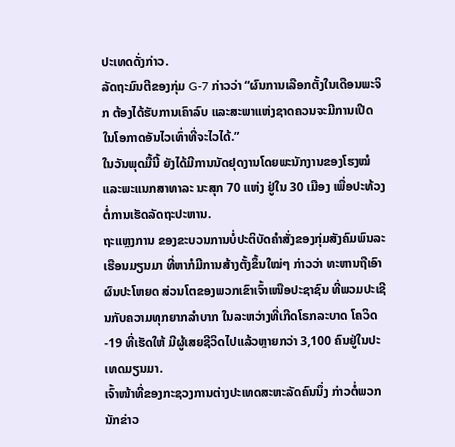ປະເທດດັ່ງກ່າວ.
ລັດຖະມົນຕີຂອງກຸ່ມ G-7 ກ່າວວ່າ “ຜົນການເລືອກຕັ້ງໃນເດືອນພະຈິກ ຕ້ອງໄດ້ຮັບການເຄົາລົບ ແລະສະພາແຫ່ງຊາດຄວນຈະມີການເປີດ ໃນໂອກາດອັນໄວເທົ່າທີ່ຈະໄວໄດ້.”
ໃນວັນພຸດມື້ນີ້ ຍັງໄດ້ມີການນັດຢຸດງານໂດຍພະນັກງານຂອງໂຮງໝໍ ແລະພະແນກສາທາລະ ນະສຸກ 70 ແຫ່ງ ຢູ່ໃນ 30 ເມືອງ ເພື່ອປະທ້ວງຕໍ່ການເຮັດລັດຖະປະຫານ.
ຖະແຫຼງການ ຂອງຂະບວນການບໍ່ປະຕິບັດຄຳສັ່ງຂອງກຸ່ມສັງຄົມພົນລະເຮືອນມຽນມາ ທີ່ຫາກໍມີການສ້າງຕັ້ງຂຶ້ນໃໝ່ໆ ກ່າວວ່າ ທະຫານຖືເອົາຜົນປະໂຫຍດ ສ່ວນໂຕຂອງພວກເຂົາເຈົ້າເໜືອປະຊາຊົນ ທີ່ພວມປະເຊີນກັບຄວາມທຸກຍາກລຳບາກ ໃນລະຫວ່າງທີ່ເກີດໂຣກລະບາດ ໂຄວິດ-19 ທີ່ເຮັດໃຫ້ ມີຜູ້ເສຍຊີວິດໄປແລ້ວຫຼາຍກວ່າ 3,100 ຄົນຢູ່ໃນປະເທດມຽນມາ.
ເຈົ້າໜ້າທີ່ຂອງກະຊວງການຕ່າງປະເທດສະຫະລັດຄົນນຶ່ງ ກ່າວຕໍ່ພວກນັກຂ່າວ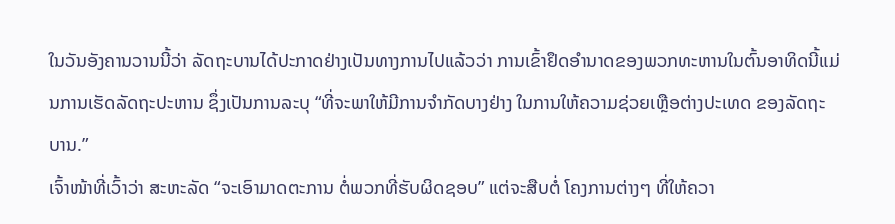ໃນວັນອັງຄານວານນີ້ວ່າ ລັດຖະບານໄດ້ປະກາດຢ່າງເປັນທາງການໄປແລ້ວວ່າ ການເຂົ້າຢຶດອຳນາດຂອງພວກທະຫານໃນຕົ້ນອາທິດນີ້ແມ່ນການເຮັດລັດຖະປະຫານ ຊຶ່ງເປັນການລະບຸ “ທີ່ຈະພາໃຫ້ມີການຈຳກັດບາງຢ່າງ ໃນການໃຫ້ຄວາມຊ່ວຍເຫຼືອຕ່າງປະເທດ ຂອງລັດຖະບານ.”
ເຈົ້າໜ້າທີ່ເວົ້າວ່າ ສະຫະລັດ “ຈະເອົາມາດຕະການ ຕໍ່ພວກທີ່ຮັບຜິດຊອບ” ແຕ່ຈະສືບຕໍ່ ໂຄງການຕ່າງໆ ທີ່ໃຫ້ຄວາ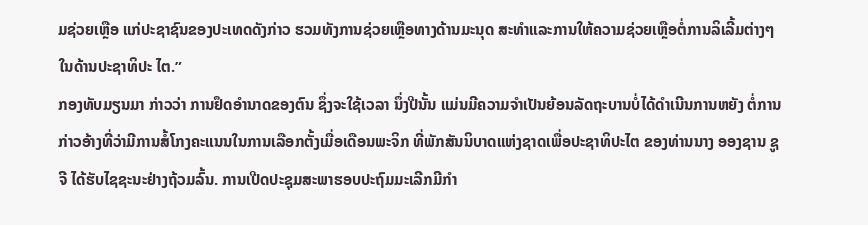ມຊ່ວຍເຫຼືອ ແກ່ປະຊາຊົນຂອງປະເທດດັງກ່າວ ຮວມທັງການຊ່ວຍເຫຼືອທາງດ້ານມະນຸດ ສະທຳແລະການໃຫ້ຄວາມຊ່ວຍເຫຼືອຕໍ່ການລິເລີ້ມຕ່າງໆໃນດ້ານປະຊາທິປະ ໄຕ.”
ກອງທັບມຽນມາ ກ່າວວ່າ ການຢຶດອຳນາດຂອງຕົນ ຊຶ່ງຈະໃຊ້ເວລາ ນຶ່ງປີນັ້ນ ແມ່ນມີຄວາມຈຳເປັນຍ້ອນລັດຖະບານບໍ່ໄດ້ດຳເນີນການຫຍັງ ຕໍ່ການກ່າວອ້າງທີ່ວ່າມີການສໍ້ໂກງຄະແນນໃນການເລືອກຕັ້ງເມື່ອເດືອນພະຈິກ ທີ່ພັກສັນນິບາດແຫ່ງຊາດເພື່ອປະຊາທິປະໄຕ ຂອງທ່ານນາງ ອອງຊານ ຊູຈີ ໄດ້ຮັບໄຊຊະນະຢ່າງຖ້ວມລົ້ນ. ການເປີດປະຊຸມສະພາຮອບປະຖົມມະເລີກມີກຳ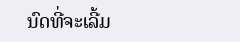ນົດທີ່ຈະເລີ້ມ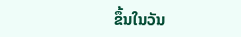ຂຶ້ນໃນວັນ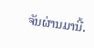ຈັນຜ່ານມານີ້.